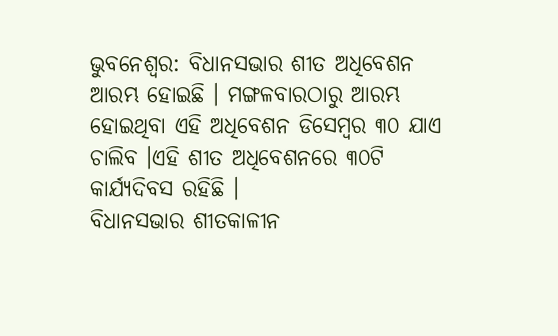ଭୁବନେଶ୍ବର: ବିଧାନସଭାର ଶୀତ ଅଧିବେଶନ ଆରମ୍ଭ ହୋଇଛି । ମଙ୍ଗଳବାରଠାରୁ ଆରମ୍ଭ ହୋଇଥିବା ଏହି ଅଧିବେଶନ ଡିସେମ୍ବର ୩୦ ଯାଏ ଚାଲିବ ।ଏହି ଶୀତ ଅଧିବେଶନରେ ୩୦ଟି କାର୍ଯ୍ୟଦିବସ ରହିଛି ।
ବିଧାନସଭାର ଶୀତକାଳୀନ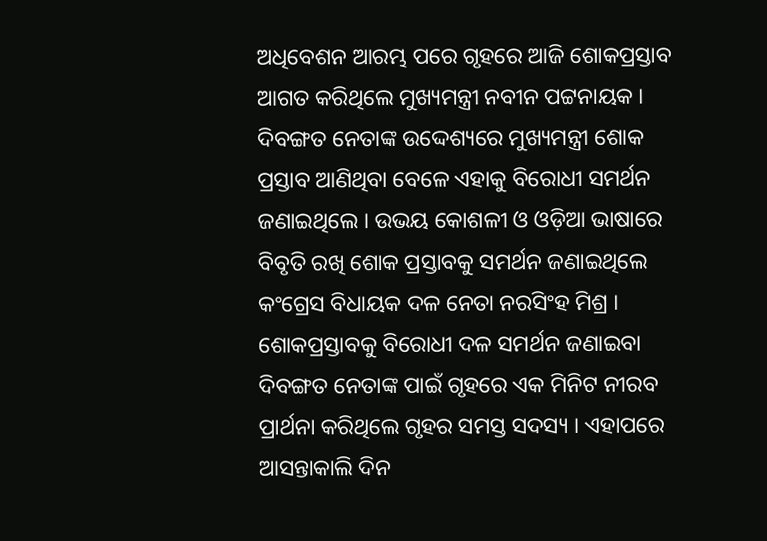ଅଧିବେଶନ ଆରମ୍ଭ ପରେ ଗୃହରେ ଆଜି ଶୋକପ୍ରସ୍ତାବ ଆଗତ କରିଥିଲେ ମୁଖ୍ୟମନ୍ତ୍ରୀ ନବୀନ ପଟ୍ଟନାୟକ । ଦିବଙ୍ଗତ ନେତାଙ୍କ ଉଦ୍ଦେଶ୍ୟରେ ମୁଖ୍ୟମନ୍ତ୍ରୀ ଶୋକ ପ୍ରସ୍ତାବ ଆଣିଥିବା ବେଳେ ଏହାକୁ ବିରୋଧୀ ସମର୍ଥନ ଜଣାଇଥିଲେ । ଉଭୟ କୋଶଳୀ ଓ ଓଡ଼ିଆ ଭାଷାରେ ବିବୃତି ରଖି ଶୋକ ପ୍ରସ୍ତାବକୁ ସମର୍ଥନ ଜଣାଇଥିଲେ କଂଗ୍ରେସ ବିଧାୟକ ଦଳ ନେତା ନରସିଂହ ମିଶ୍ର । ଶୋକପ୍ରସ୍ତାବକୁ ବିରୋଧୀ ଦଳ ସମର୍ଥନ ଜଣାଇବା ଦିବଙ୍ଗତ ନେତାଙ୍କ ପାଇଁ ଗୃହରେ ଏକ ମିନିଟ ନୀରବ ପ୍ରାର୍ଥନା କରିଥିଲେ ଗୃହର ସମସ୍ତ ସଦସ୍ୟ । ଏହାପରେ ଆସନ୍ତାକାଲି ଦିନ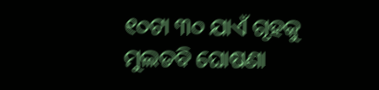୧୦ଟା ୩୦ ଯାଏଁ ଗୃହକୁ ମୁଲତବି ଘୋଷଣା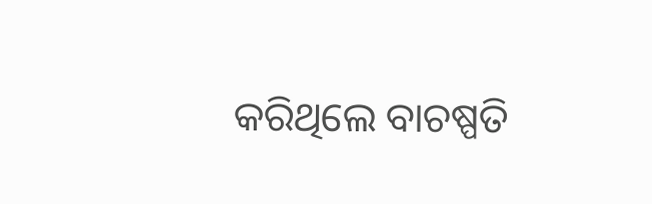କରିଥିଲେ ବାଚଷ୍ପତି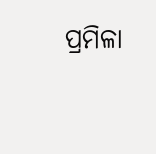ପ୍ରମିଳା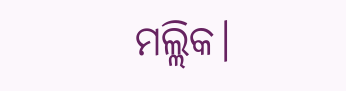ମଲ୍ଲିକ।